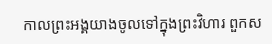កាលព្រះអង្គយាងចូលទៅក្នុងព្រះវិហារ ពួកស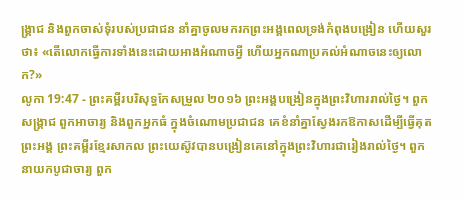ង្គ្រាជ និងពួកចាស់ទុំរបស់ប្រជាជន នាំគ្នាចូលមករកព្រះអង្គពេលទ្រង់កំពុងបង្រៀន ហើយសួរថា៖ «តើលោកធ្វើការទាំងនេះដោយអាងអំណាចអ្វី ហើយអ្នកណាប្រគល់អំណាចនេះឲ្យលោក?»
លូកា 19:47 - ព្រះគម្ពីរបរិសុទ្ធកែសម្រួល ២០១៦ ព្រះអង្គបង្រៀនក្នុងព្រះវិហាររាល់ថ្ងៃ។ ពួកសង្គ្រាជ ពួកអាចារ្យ និងពួកអ្នកធំ ក្នុងចំណោមប្រជាជន គេខំនាំគ្នាស្វែងរកឱកាសដើម្បីធ្វើគុតព្រះអង្គ ព្រះគម្ពីរខ្មែរសាកល ព្រះយេស៊ូវបានបង្រៀនគេនៅក្នុងព្រះវិហារជារៀងរាល់ថ្ងៃ។ ពួកនាយកបូជាចារ្យ ពួក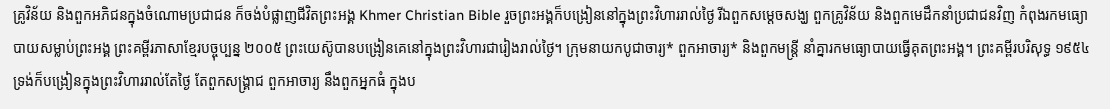គ្រូវិន័យ និងពួកអភិជនក្នុងចំណោមប្រជាជន ក៏ចង់បំផ្លាញជីវិតព្រះអង្គ Khmer Christian Bible រួចព្រះអង្គក៏បង្រៀននៅក្នុងព្រះវិហាររាល់ថ្ងៃ រីឯពួកសម្ដេចសង្ឃ ពួកគ្រូវិន័យ និងពួកមេដឹកនាំប្រជាជនវិញ កំពុងរកមធ្យោបាយសម្លាប់ព្រះអង្គ ព្រះគម្ពីរភាសាខ្មែរបច្ចុប្បន្ន ២០០៥ ព្រះយេស៊ូបានបង្រៀនគេនៅក្នុងព្រះវិហារជារៀងរាល់ថ្ងៃ។ ក្រុមនាយកបូជាចារ្យ* ពួកអាចារ្យ* និងពួកមន្ត្រី នាំគ្នារកមធ្យោបាយធ្វើគុតព្រះអង្គ។ ព្រះគម្ពីរបរិសុទ្ធ ១៩៥៤ ទ្រង់ក៏បង្រៀនក្នុងព្រះវិហាររាល់តែថ្ងៃ តែពួកសង្គ្រាជ ពួកអាចារ្យ នឹងពួកអ្នកធំ ក្នុងប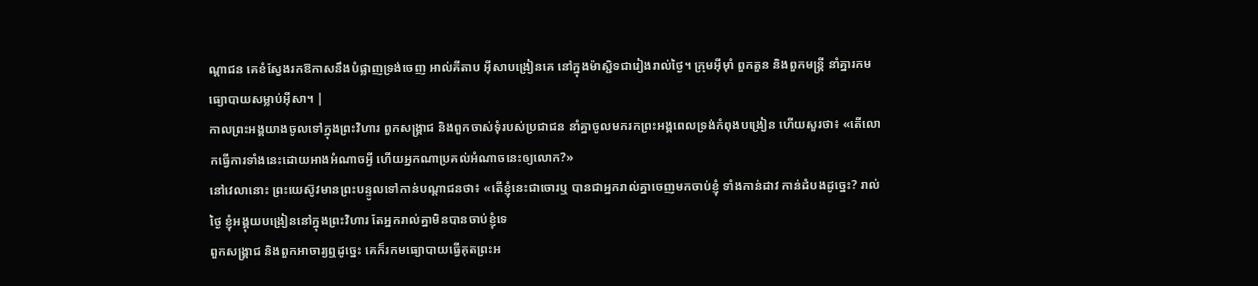ណ្តាជន គេខំស្វែងរកឱកាសនឹងបំផ្លាញទ្រង់ចេញ អាល់គីតាប អ៊ីសាបង្រៀនគេ នៅក្នុងម៉ាស្ជិទជារៀងរាល់ថ្ងៃ។ ក្រុមអ៊ីម៉ាំ ពួកតួន និងពួកមន្ដ្រី នាំគ្នារកមធ្យោបាយសម្លាប់អ៊ីសា។ |
កាលព្រះអង្គយាងចូលទៅក្នុងព្រះវិហារ ពួកសង្គ្រាជ និងពួកចាស់ទុំរបស់ប្រជាជន នាំគ្នាចូលមករកព្រះអង្គពេលទ្រង់កំពុងបង្រៀន ហើយសួរថា៖ «តើលោកធ្វើការទាំងនេះដោយអាងអំណាចអ្វី ហើយអ្នកណាប្រគល់អំណាចនេះឲ្យលោក?»
នៅវេលានោះ ព្រះយេស៊ូវមានព្រះបន្ទូលទៅកាន់បណ្តាជនថា៖ «តើខ្ញុំនេះជាចោរឬ បានជាអ្នករាល់គ្នាចេញមកចាប់ខ្ញុំ ទាំងកាន់ដាវ កាន់ដំបងដូច្នេះ? រាល់ថ្ងៃ ខ្ញុំអង្គុយបង្រៀននៅក្នុងព្រះវិហារ តែអ្នករាល់គ្នាមិនបានចាប់ខ្ញុំទេ
ពួកសង្គ្រាជ និងពួកអាចារ្យឮដូច្នេះ គេក៏រកមធ្យោបាយធ្វើគុតព្រះអ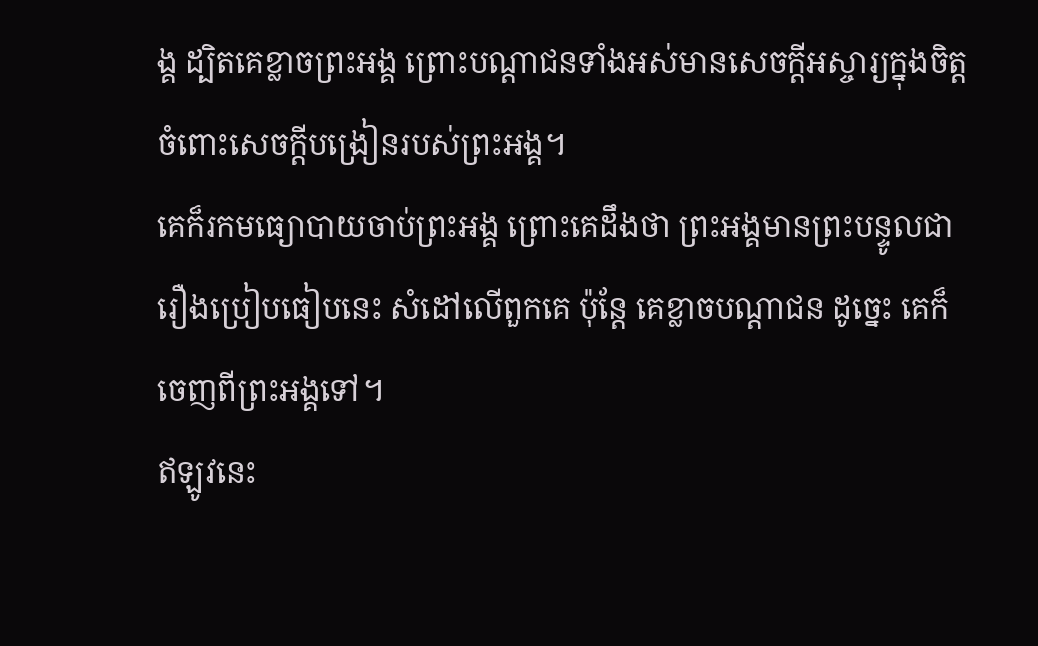ង្គ ដ្បិតគេខ្លាចព្រះអង្គ ព្រោះបណ្តាជនទាំងអស់មានសេចក្តីអស្ចារ្យក្នុងចិត្តចំពោះសេចក្តីបង្រៀនរបស់ព្រះអង្គ។
គេក៏រកមធ្យោបាយចាប់ព្រះអង្គ ព្រោះគេដឹងថា ព្រះអង្គមានព្រះបន្ទូលជារឿងប្រៀបធៀបនេះ សំដៅលើពួកគេ ប៉ុន្តែ គេខ្លាចបណ្ដាជន ដូច្នេះ គេក៏ចេញពីព្រះអង្គទៅ។
ឥឡូវនេះ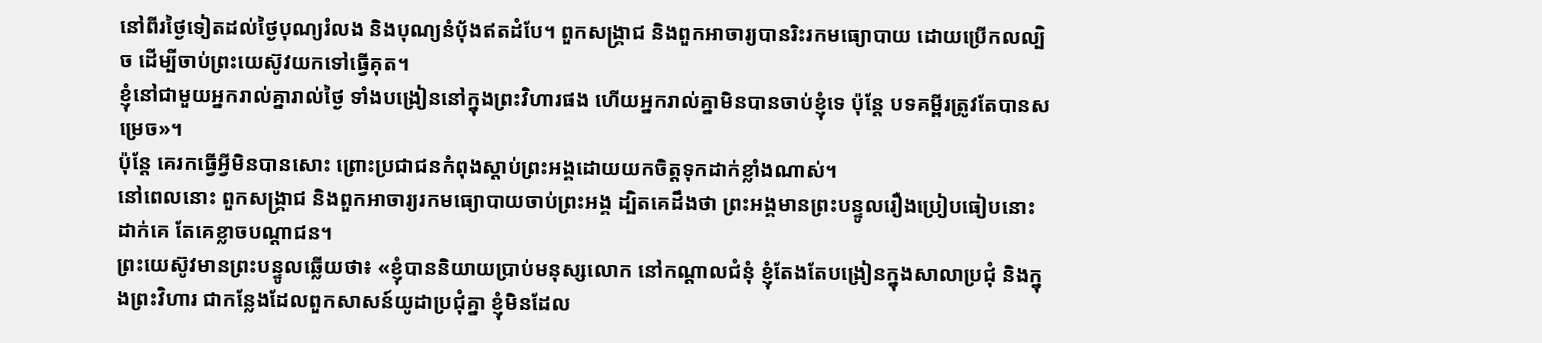នៅពីរថ្ងៃទៀតដល់ថ្ងៃបុណ្យរំលង និងបុណ្យនំបុ័ងឥតដំបែ។ ពួកសង្គ្រាជ និងពួកអាចារ្យបានរិះរកមធ្យោបាយ ដោយប្រើកលល្បិច ដើម្បីចាប់ព្រះយេស៊ូវយកទៅធ្វើគុត។
ខ្ញុំនៅជាមួយអ្នករាល់គ្នារាល់ថ្ងៃ ទាំងបង្រៀននៅក្នុងព្រះវិហារផង ហើយអ្នករាល់គ្នាមិនបានចាប់ខ្ញុំទេ ប៉ុន្តែ បទគម្ពីរត្រូវតែបានសម្រេច»។
ប៉ុន្តែ គេរកធ្វើអ្វីមិនបានសោះ ព្រោះប្រជាជនកំពុងស្តាប់ព្រះអង្គដោយយកចិត្តទុកដាក់ខ្លាំងណាស់។
នៅពេលនោះ ពួកសង្គ្រាជ និងពួកអាចារ្យរកមធ្យោបាយចាប់ព្រះអង្គ ដ្បិតគេដឹងថា ព្រះអង្គមានព្រះបន្ទូលរឿងប្រៀបធៀបនោះដាក់គេ តែគេខ្លាចបណ្តាជន។
ព្រះយេស៊ូវមានព្រះបន្ទូលឆ្លើយថា៖ «ខ្ញុំបាននិយាយប្រាប់មនុស្សលោក នៅកណ្តាលជំនុំ ខ្ញុំតែងតែបង្រៀនក្នុងសាលាប្រជុំ និងក្នុងព្រះវិហារ ជាកន្លែងដែលពួកសាសន៍យូដាប្រជុំគ្នា ខ្ញុំមិនដែល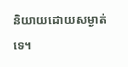និយាយដោយសម្ងាត់ទេ។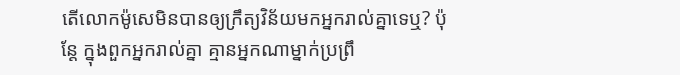តើលោកម៉ូសេមិនបានឲ្យក្រឹត្យវិន័យមកអ្នករាល់គ្នាទេឬ? ប៉ុន្តែ ក្នុងពួកអ្នករាល់គ្នា គ្មានអ្នកណាម្នាក់ប្រព្រឹ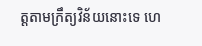ត្តតាមក្រឹត្យវិន័យនោះទេ ហេ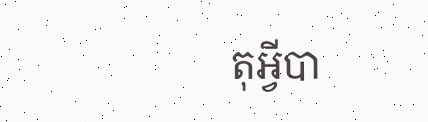តុអី្វបា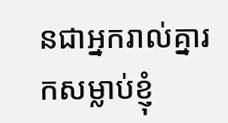នជាអ្នករាល់គ្នារកសម្លាប់ខ្ញុំ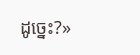ដូច្នេះ?»